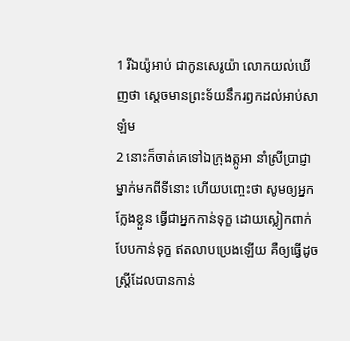1 រីឯយ៉ូអាប់ ជាកូនសេរូយ៉ា លោកយល់ឃើញថា ស្តេចមានព្រះទ័យនឹករឭកដល់អាប់សាឡំម
2 នោះក៏ចាត់គេទៅឯក្រុងត្កូអា នាំស្រីប្រាជ្ញាម្នាក់មកពីទីនោះ ហើយបញ្ចេះថា សូមឲ្យអ្នកក្លែងខ្លួន ធ្វើជាអ្នកកាន់ទុក្ខ ដោយស្លៀកពាក់បែបកាន់ទុក្ខ ឥតលាបប្រេងឡើយ គឺឲ្យធ្វើដូចស្ត្រីដែលបានកាន់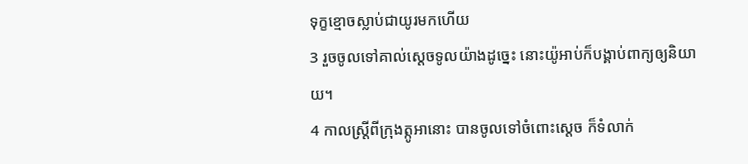ទុក្ខខ្មោចស្លាប់ជាយូរមកហើយ
3 រួចចូលទៅគាល់ស្តេចទូលយ៉ាងដូច្នេះ នោះយ៉ូអាប់ក៏បង្គាប់ពាក្យឲ្យនិយាយ។
4 កាលស្ត្រីពីក្រុងត្កូអានោះ បានចូលទៅចំពោះស្តេច ក៏ទំលាក់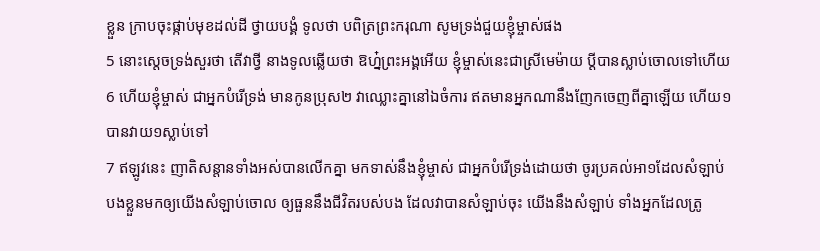ខ្លួន ក្រាបចុះផ្កាប់មុខដល់ដី ថ្វាយបង្គំ ទូលថា បពិត្រព្រះករុណា សូមទ្រង់ជួយខ្ញុំម្ចាស់ផង
5 នោះស្តេចទ្រង់សួរថា តើវាថ្វី នាងទូលឆ្លើយថា ឱហ្ន៎ព្រះអង្គអើយ ខ្ញុំម្ចាស់នេះជាស្រីមេម៉ាយ ប្ដីបានស្លាប់ចោលទៅហើយ
6 ហើយខ្ញុំម្ចាស់ ជាអ្នកបំរើទ្រង់ មានកូនប្រុស២ វាឈ្លោះគ្នានៅឯចំការ ឥតមានអ្នកណានឹងញែកចេញពីគ្នាឡើយ ហើយ១បានវាយ១ស្លាប់ទៅ
7 ឥឡូវនេះ ញាតិសន្តានទាំងអស់បានលើកគ្នា មកទាស់នឹងខ្ញុំម្ចាស់ ជាអ្នកបំរើទ្រង់ដោយថា ចូរប្រគល់អា១ដែលសំឡាប់បងខ្លួនមកឲ្យយើងសំឡាប់ចោល ឲ្យធួននឹងជីវិតរបស់បង ដែលវាបានសំឡាប់ចុះ យើងនឹងសំឡាប់ ទាំងអ្នកដែលត្រូ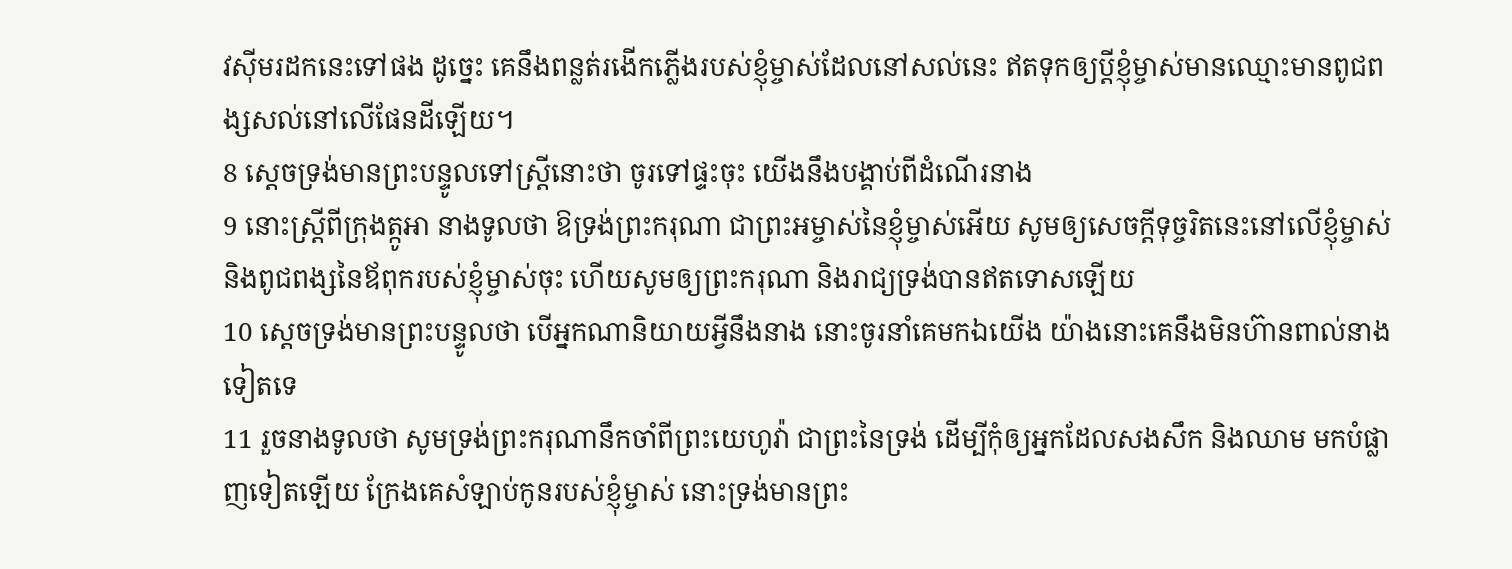វស៊ីមរដកនេះទៅផង ដូច្នេះ គេនឹងពន្លត់រងើកភ្លើងរបស់ខ្ញុំម្ចាស់ដែលនៅសល់នេះ ឥតទុកឲ្យប្ដីខ្ញុំម្ចាស់មានឈ្មោះមានពូជពង្សសល់នៅលើផែនដីឡើយ។
8 ស្តេចទ្រង់មានព្រះបន្ទូលទៅស្ត្រីនោះថា ចូរទៅផ្ទះចុះ យើងនឹងបង្គាប់ពីដំណើរនាង
9 នោះស្ត្រីពីក្រុងត្កូអា នាងទូលថា ឱទ្រង់ព្រះករុណា ជាព្រះអម្ចាស់នៃខ្ញុំម្ចាស់អើយ សូមឲ្យសេចក្តីទុច្ចរិតនេះនៅលើខ្ញុំម្ចាស់ និងពូជពង្សនៃឪពុករបស់ខ្ញុំម្ចាស់ចុះ ហើយសូមឲ្យព្រះករុណា និងរាជ្យទ្រង់បានឥតទោសឡើយ
10 ស្តេចទ្រង់មានព្រះបន្ទូលថា បើអ្នកណានិយាយអ្វីនឹងនាង នោះចូរនាំគេមកឯយើង យ៉ាងនោះគេនឹងមិនហ៊ានពាល់នាងទៀតទេ
11 រួចនាងទូលថា សូមទ្រង់ព្រះករុណានឹកចាំពីព្រះយេហូវ៉ា ជាព្រះនៃទ្រង់ ដើម្បីកុំឲ្យអ្នកដែលសងសឹក និងឈាម មកបំផ្លាញទៀតឡើយ ក្រែងគេសំឡាប់កូនរបស់ខ្ញុំម្ចាស់ នោះទ្រង់មានព្រះ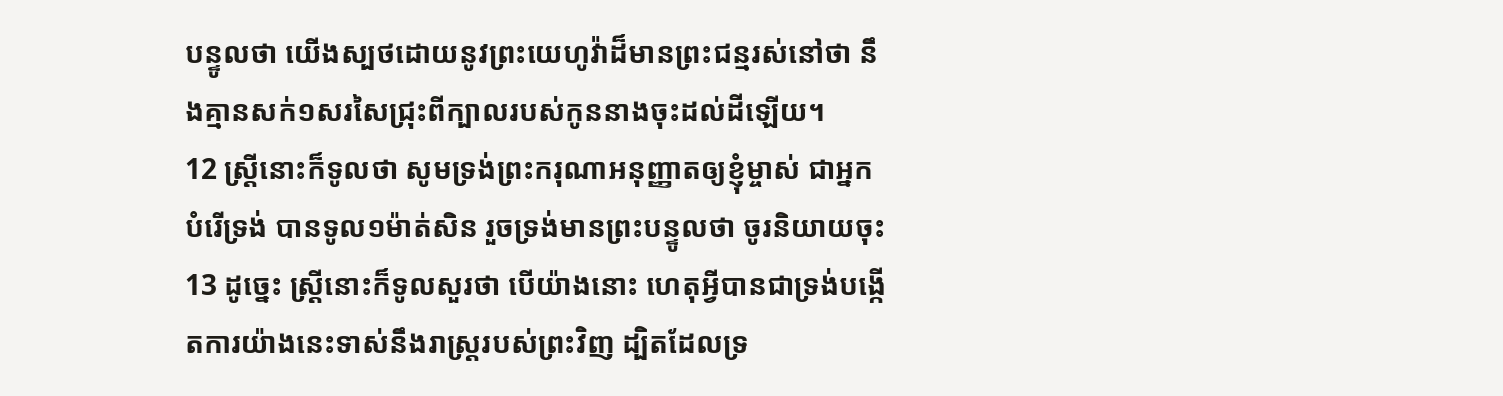បន្ទូលថា យើងស្បថដោយនូវព្រះយេហូវ៉ាដ៏មានព្រះជន្មរស់នៅថា នឹងគ្មានសក់១សរសៃជ្រុះពីក្បាលរបស់កូននាងចុះដល់ដីឡើយ។
12 ស្ត្រីនោះក៏ទូលថា សូមទ្រង់ព្រះករុណាអនុញ្ញាតឲ្យខ្ញុំម្ចាស់ ជាអ្នកបំរើទ្រង់ បានទូល១ម៉ាត់សិន រួចទ្រង់មានព្រះបន្ទូលថា ចូរនិយាយចុះ
13 ដូច្នេះ ស្ត្រីនោះក៏ទូលសួរថា បើយ៉ាងនោះ ហេតុអ្វីបានជាទ្រង់បង្កើតការយ៉ាងនេះទាស់នឹងរាស្ត្ររបស់ព្រះវិញ ដ្បិតដែលទ្រ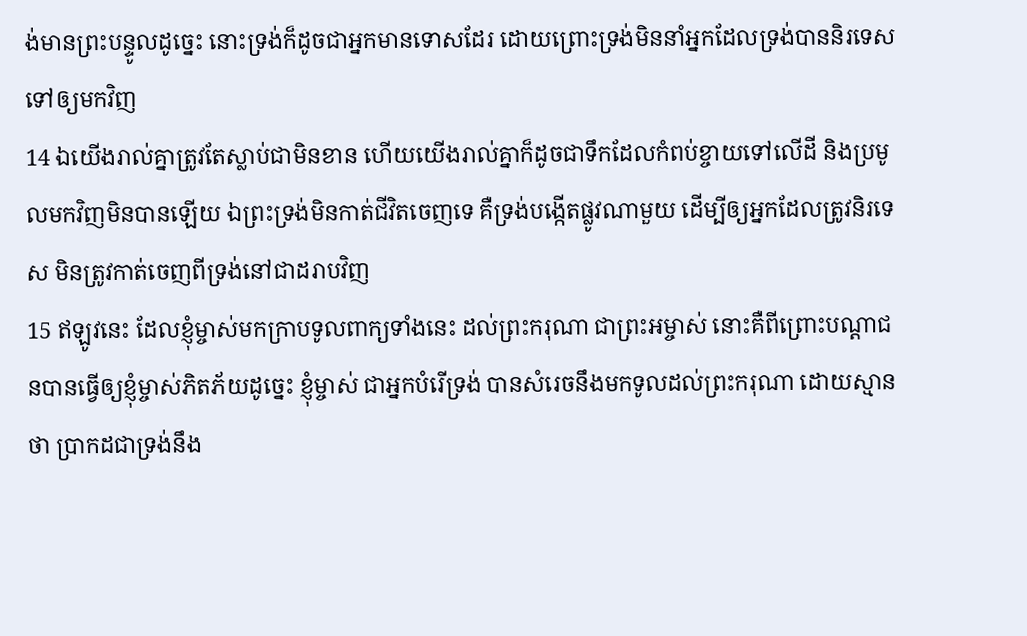ង់មានព្រះបន្ទូលដូច្នេះ នោះទ្រង់ក៏ដូចជាអ្នកមានទោសដែរ ដោយព្រោះទ្រង់មិននាំអ្នកដែលទ្រង់បាននិរទេសទៅឲ្យមកវិញ
14 ឯយើងរាល់គ្នាត្រូវតែស្លាប់ជាមិនខាន ហើយយើងរាល់គ្នាក៏ដូចជាទឹកដែលកំពប់ខ្ចាយទៅលើដី និងប្រមូលមកវិញមិនបានឡើយ ឯព្រះទ្រង់មិនកាត់ជីវិតចេញទេ គឺទ្រង់បង្កើតផ្លូវណាមួយ ដើម្បីឲ្យអ្នកដែលត្រូវនិរទេស មិនត្រូវកាត់ចេញពីទ្រង់នៅជាដរាបវិញ
15 ឥឡូវនេះ ដែលខ្ញុំម្ចាស់មកក្រាបទូលពាក្យទាំងនេះ ដល់ព្រះករុណា ជាព្រះអម្ចាស់ នោះគឺពីព្រោះបណ្តាជនបានធ្វើឲ្យខ្ញុំម្ចាស់ភិតភ័យដូច្នេះ ខ្ញុំម្ចាស់ ជាអ្នកបំរើទ្រង់ បានសំរេចនឹងមកទូលដល់ព្រះករុណា ដោយស្មានថា ប្រាកដជាទ្រង់នឹង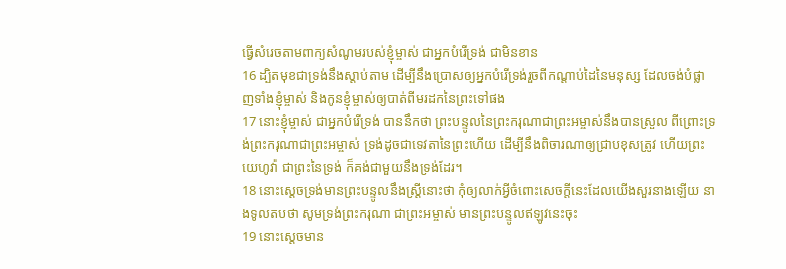ធ្វើសំរេចតាមពាក្យសំណូមរបស់ខ្ញុំម្ចាស់ ជាអ្នកបំរើទ្រង់ ជាមិនខាន
16 ដ្បិតមុខជាទ្រង់នឹងស្តាប់តាម ដើម្បីនឹងប្រោសឲ្យអ្នកបំរើទ្រង់រួចពីកណ្តាប់ដៃនៃមនុស្ស ដែលចង់បំផ្លាញទាំងខ្ញុំម្ចាស់ និងកូនខ្ញុំម្ចាស់ឲ្យបាត់ពីមរដកនៃព្រះទៅផង
17 នោះខ្ញុំម្ចាស់ ជាអ្នកបំរើទ្រង់ បាននឹកថា ព្រះបន្ទូលនៃព្រះករុណាជាព្រះអម្ចាស់នឹងបានស្រួល ពីព្រោះទ្រង់ព្រះករុណាជាព្រះអម្ចាស់ ទ្រង់ដូចជាទេវតានៃព្រះហើយ ដើម្បីនឹងពិចារណាឲ្យជ្រាបខុសត្រូវ ហើយព្រះយេហូវ៉ា ជាព្រះនៃទ្រង់ ក៏គង់ជាមួយនឹងទ្រង់ដែរ។
18 នោះស្តេចទ្រង់មានព្រះបន្ទូលនឹងស្ត្រីនោះថា កុំឲ្យលាក់អ្វីចំពោះសេចក្តីនេះដែលយើងសួរនាងឡើយ នាងទូលតបថា សូមទ្រង់ព្រះករុណា ជាព្រះអម្ចាស់ មានព្រះបន្ទូលឥឡូវនេះចុះ
19 នោះស្តេចមាន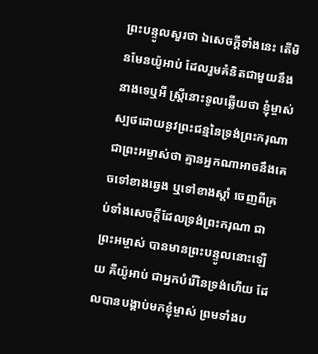ព្រះបន្ទូលសួរថា ឯសេចក្តីទាំងនេះ តើមិនមែនយ៉ូអាប់ ដែលរួមគំនិតជាមួយនឹងនាងទេឬអី ស្ត្រីនោះទូលឆ្លើយថា ខ្ញុំម្ចាស់ស្បថដោយនូវព្រះជន្មនៃទ្រង់ព្រះករុណាជាព្រះអម្ចាស់ថា គ្មានអ្នកណាអាចនឹងគេចទៅខាងឆ្វេង ឬទៅខាងស្តាំ ចេញពីគ្រប់ទាំងសេចក្តីដែលទ្រង់ព្រះករុណា ជាព្រះអម្ចាស់ បានមានព្រះបន្ទូលនោះឡើយ គឺយ៉ូអាប់ ជាអ្នកបំរើនៃទ្រង់ហើយ ដែលបានបង្គាប់មកខ្ញុំម្ចាស់ ព្រមទាំងប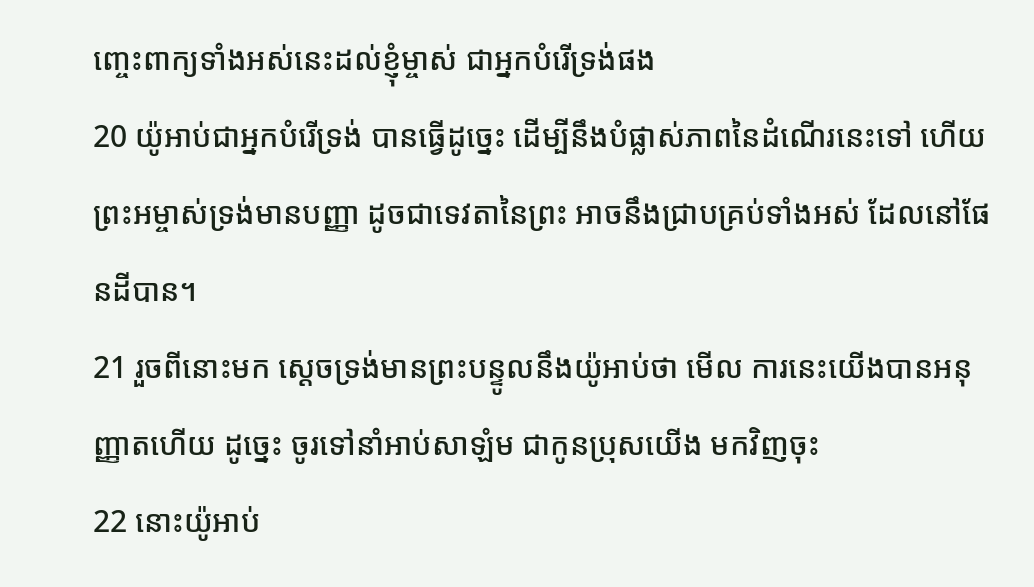ញ្ចេះពាក្យទាំងអស់នេះដល់ខ្ញុំម្ចាស់ ជាអ្នកបំរើទ្រង់ផង
20 យ៉ូអាប់ជាអ្នកបំរើទ្រង់ បានធ្វើដូច្នេះ ដើម្បីនឹងបំផ្លាស់ភាពនៃដំណើរនេះទៅ ហើយព្រះអម្ចាស់ទ្រង់មានបញ្ញា ដូចជាទេវតានៃព្រះ អាចនឹងជ្រាបគ្រប់ទាំងអស់ ដែលនៅផែនដីបាន។
21 រួចពីនោះមក ស្តេចទ្រង់មានព្រះបន្ទូលនឹងយ៉ូអាប់ថា មើល ការនេះយើងបានអនុញ្ញាតហើយ ដូច្នេះ ចូរទៅនាំអាប់សាឡំម ជាកូនប្រុសយើង មកវិញចុះ
22 នោះយ៉ូអាប់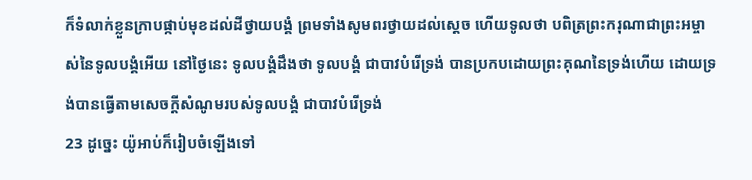ក៏ទំលាក់ខ្លួនក្រាបផ្កាប់មុខដល់ដីថ្វាយបង្គំ ព្រមទាំងសូមពរថ្វាយដល់ស្តេច ហើយទូលថា បពិត្រព្រះករុណាជាព្រះអម្ចាស់នៃទូលបង្គំអើយ នៅថ្ងៃនេះ ទូលបង្គំដឹងថា ទូលបង្គំ ជាបាវបំរើទ្រង់ បានប្រកបដោយព្រះគុណនៃទ្រង់ហើយ ដោយទ្រង់បានធ្វើតាមសេចក្តីសំណូមរបស់ទូលបង្គំ ជាបាវបំរើទ្រង់
23 ដូច្នេះ យ៉ូអាប់ក៏រៀបចំឡើងទៅ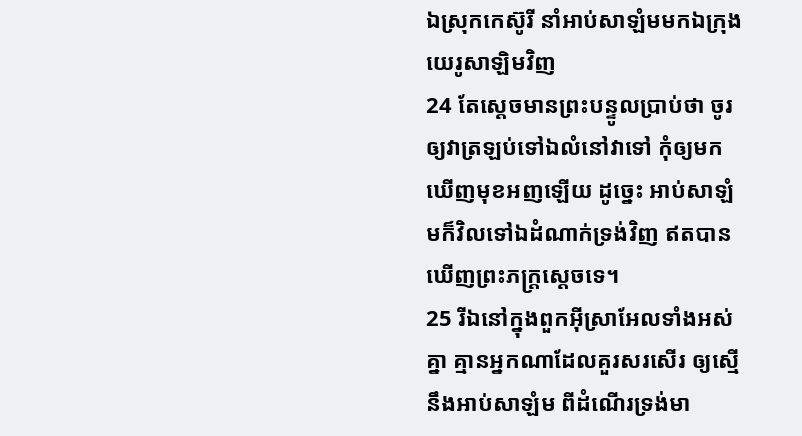ឯស្រុកកេស៊ូរី នាំអាប់សាឡំមមកឯក្រុងយេរូសាឡិមវិញ
24 តែស្តេចមានព្រះបន្ទូលប្រាប់ថា ចូរឲ្យវាត្រឡប់ទៅឯលំនៅវាទៅ កុំឲ្យមកឃើញមុខអញឡើយ ដូច្នេះ អាប់សាឡំមក៏វិលទៅឯដំណាក់ទ្រង់វិញ ឥតបានឃើញព្រះភក្ត្រស្តេចទេ។
25 រីឯនៅក្នុងពួកអ៊ីស្រាអែលទាំងអស់គ្នា គ្មានអ្នកណាដែលគួរសរសើរ ឲ្យស្មើនឹងអាប់សាឡំម ពីដំណើរទ្រង់មា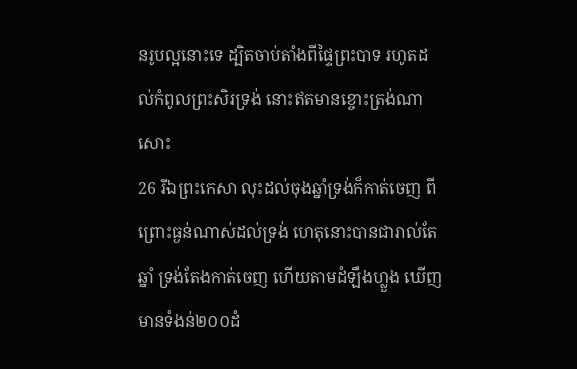នរូបល្អនោះទេ ដ្បិតចាប់តាំងពីផ្ទៃព្រះបាទ រហូតដល់កំពូលព្រះសិរទ្រង់ នោះឥតមានខ្ចោះត្រង់ណាសោះ
26 រីឯព្រះកេសា លុះដល់ចុងឆ្នាំទ្រង់ក៏កាត់ចេញ ពីព្រោះធ្ងន់ណាស់ដល់ទ្រង់ ហេតុនោះបានជារាល់តែឆ្នាំ ទ្រង់តែងកាត់ចេញ ហើយតាមដំឡឹងហ្លួង ឃើញមានទំងន់២០០ដំ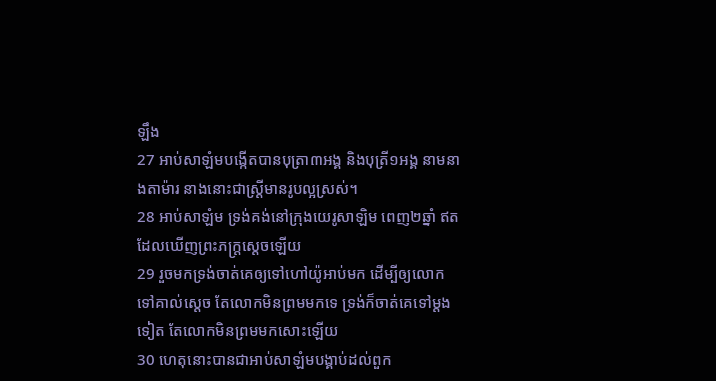ឡឹង
27 អាប់សាឡំមបង្កើតបានបុត្រា៣អង្គ និងបុត្រី១អង្គ នាមនាងតាម៉ារ នាងនោះជាស្ត្រីមានរូបល្អស្រស់។
28 អាប់សាឡំម ទ្រង់គង់នៅក្រុងយេរូសាឡិម ពេញ២ឆ្នាំ ឥតដែលឃើញព្រះភក្ត្រស្តេចឡើយ
29 រួចមកទ្រង់ចាត់គេឲ្យទៅហៅយ៉ូអាប់មក ដើម្បីឲ្យលោកទៅគាល់ស្តេច តែលោកមិនព្រមមកទេ ទ្រង់ក៏ចាត់គេទៅម្តងទៀត តែលោកមិនព្រមមកសោះឡើយ
30 ហេតុនោះបានជាអាប់សាឡំមបង្គាប់ដល់ពួក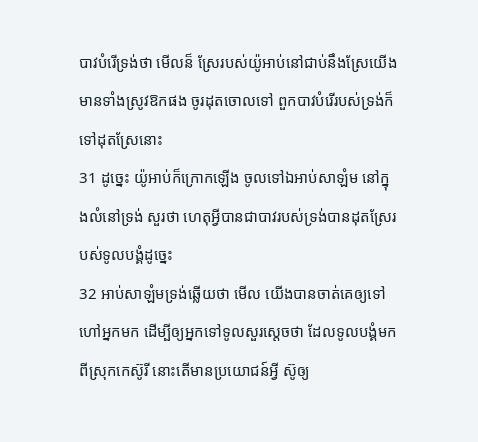បាវបំរើទ្រង់ថា មើលន៏ ស្រែរបស់យ៉ូអាប់នៅជាប់នឹងស្រែយើង មានទាំងស្រូវឱកផង ចូរដុតចោលទៅ ពួកបាវបំរើរបស់ទ្រង់ក៏ទៅដុតស្រែនោះ
31 ដូច្នេះ យ៉ូអាប់ក៏ក្រោកឡើង ចូលទៅឯអាប់សាឡំម នៅក្នុងលំនៅទ្រង់ សួរថា ហេតុអ្វីបានជាបាវរបស់ទ្រង់បានដុតស្រែរបស់ទូលបង្គំដូច្នេះ
32 អាប់សាឡំមទ្រង់ឆ្លើយថា មើល យើងបានចាត់គេឲ្យទៅហៅអ្នកមក ដើម្បីឲ្យអ្នកទៅទូលសួរស្តេចថា ដែលទូលបង្គំមកពីស្រុកកេស៊ូរី នោះតើមានប្រយោជន៍អ្វី ស៊ូឲ្យ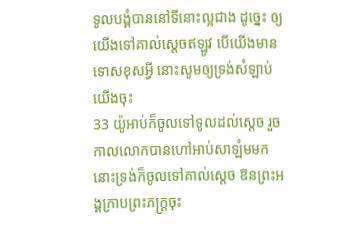ទូលបង្គំបាននៅទីនោះល្អជាង ដូច្នេះ ឲ្យយើងទៅគាល់ស្តេចឥឡូវ បើយើងមានទោសខុសអ្វី នោះសូមឲ្យទ្រង់សំឡាប់យើងចុះ
33 យ៉ូអាប់ក៏ចូលទៅទូលដល់ស្តេច រួចកាលលោកបានហៅអាប់សាឡំមមក នោះទ្រង់ក៏ចូលទៅគាល់ស្តេច ឱនព្រះអង្គក្រាបព្រះភក្ត្រចុះ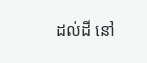ដល់ដី នៅ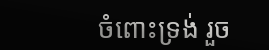ចំពោះទ្រង់ រួច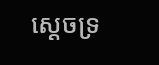ស្តេចទ្រ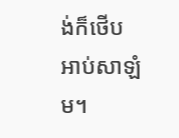ង់ក៏ថើបអាប់សាឡំម។